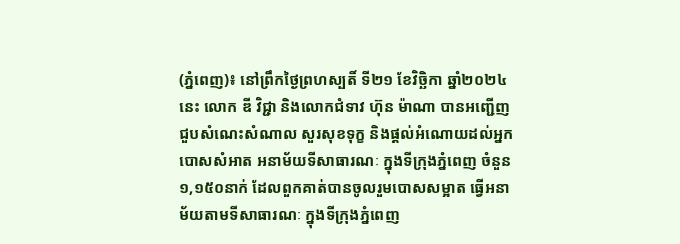(ភ្នំពេញ)៖ នៅព្រឹកថ្ងៃព្រហស្បតិ៍ ទី២១ ខែវិច្ឆិកា ឆ្នាំ២០២៤នេះ លោក ឌី វិជ្ជា និងលោកជំទាវ ហ៊ុន ម៉ាណា បានអញ្ជើញជួបសំណេះសំណាល សួរសុខទុក្ខ និងផ្ដល់អំណោយដល់អ្នកបោសសំអាត អនាម័យទីសាធារណៈ ក្នុងទីក្រុងភ្នំពេញ ចំនួន ១,១៥០នាក់ ដែលពួកគាត់បានចូលរួមបោសសម្អាត ធ្វើអនាម័យតាមទីសាធារណៈ ក្នុងទីក្រុងភ្នំពេញ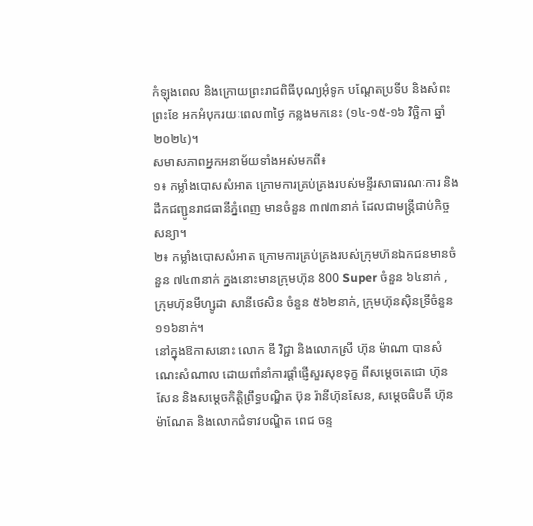កំឡុងពេល និងក្រោយព្រះរាជពិធីបុណ្យអុំទូក បណ្ដែតប្រទីប និងសំពះព្រះខែ អកអំបុករយៈពេល៣ថ្ងៃ កន្លងមកនេះ (១៤-១៥-១៦ វិច្ឆិកា ឆ្នាំ២០២៤)។
សមាសភាពអ្នកអនាម័យទាំងអស់មកពី៖
១៖ កម្លាំងបោសសំអាត ក្រោមការគ្រប់គ្រងរបស់មន្ទីរសាធារណៈការ និងដឹកជញ្ជូនរាជធានីភ្នំពេញ មានចំនួន ៣៧៣នាក់ ដែលជាមន្ត្រីជាប់កិច្ចសន្យា។
២៖ កម្លាំងបោសសំអាត ក្រោមការគ្រប់គ្រងរបស់ក្រុមហ៊នឯកជនមានចំនួន ៧៤៣នាក់ ក្នងនោះមានក្រុមហ៊ុន 800 Super ចំនួន ៦៤នាក់ , ក្រុមហ៊ុនមីហ្សូដា សានីថេសិន ចំនួន ៥៦២នាក់, ក្រុមហ៊ុនសុិនទ្រីចំនួន ១១៦នាក់។
នៅក្នុងឱកាសនោះ លោក ឌី វិជ្ជា និងលោកស្រី ហ៊ុន ម៉ាណា បានសំណេះសំណាល ដោយពាំនាំការផ្ដាំផ្ញើសួរសុខទុក្ខ ពីសម្ដេចតេជោ ហ៊ុនសែន និងសម្ដេចកិត្តិព្រឹទ្ធបណ្ឌិត ប៊ុន រ៉ានីហ៊ុនសែន, សម្ដេចធិបតី ហ៊ុន ម៉ាណែត និងលោកជំទាវបណ្ឌិត ពេជ ចន្ទ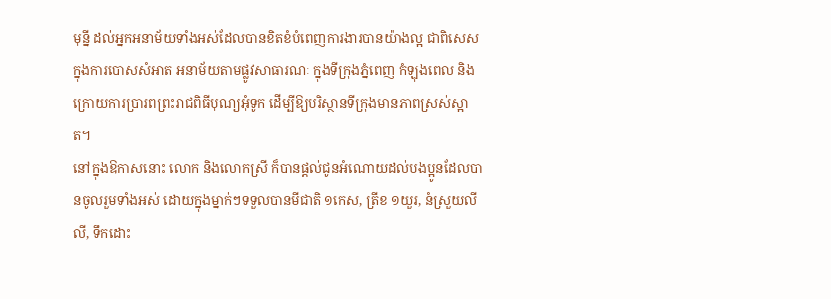មុន្នី ដល់អ្នកអនាម័យទាំងអស់ដែលបានខិតខំបំពេញការងារបានយ៉ាងល្អ ជាពិសេសក្នុងការបោសសំអាត អនាម័យតាមផ្លូវសាធារណៈ ក្នុងទីក្រុងភ្នំពេញ កំឡុងពេល និងក្រោយការប្រារពព្រះរាជពិធីបុណ្យអុំទូក ដើម្បីឱ្យបរិស្ថានទីក្រុងមានភាពស្រស់ស្អាត។
នៅក្នុងឱកាសនោះ លោក និងលោកស្រី ក៏បានផ្ដល់ជូនអំណោយដល់បងប្អូនដែលបានចូលរួមទាំងអស់ ដោយក្នុងម្នាក់ៗទទួលបានមីជាតិ ១កេស, ត្រីខ ១យួរ, នំស្រួយលីលី, ទឹកដោះ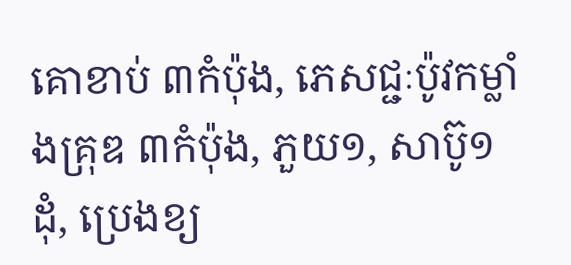គោខាប់ ៣កំប៉ុង, ភេសជ្ជៈប៉ូវកម្លាំងគ្រុឌ ៣កំប៉ុង, ភួយ១, សាប៊ូ១ដុំ, ប្រេងខ្យ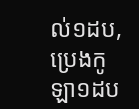ល់១ដប, ប្រេងកូឡា១ដប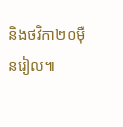និងថវិកា២០ម៉ឺនរៀល៕